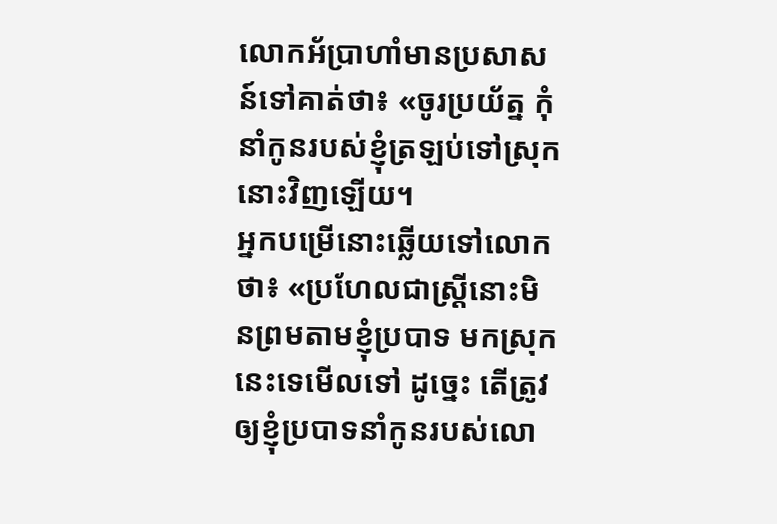លោកអ័ប្រាហាំមានប្រសាសន៍ទៅគាត់ថា៖ «ចូរប្រយ័ត្ន កុំនាំកូនរបស់ខ្ញុំត្រឡប់ទៅស្រុកនោះវិញឡើយ។
អ្នកបម្រើនោះឆ្លើយទៅលោកថា៖ «ប្រហែលជាស្ត្រីនោះមិនព្រមតាមខ្ញុំប្របាទ មកស្រុកនេះទេមើលទៅ ដូច្នេះ តើត្រូវឲ្យខ្ញុំប្របាទនាំកូនរបស់លោ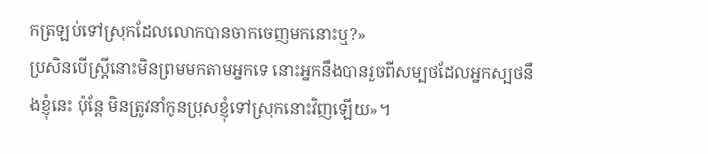កត្រឡប់ទៅស្រុកដែលលោកបានចាកចេញមកនោះឬ?»
ប្រសិនបើស្ត្រីនោះមិនព្រមមកតាមអ្នកទេ នោះអ្នកនឹងបានរួចពីសម្បថដែលអ្នកស្បថនឹងខ្ញុំនេះ ប៉ុន្តែ មិនត្រូវនាំកូនប្រុសខ្ញុំទៅស្រុកនោះវិញឡើយ»។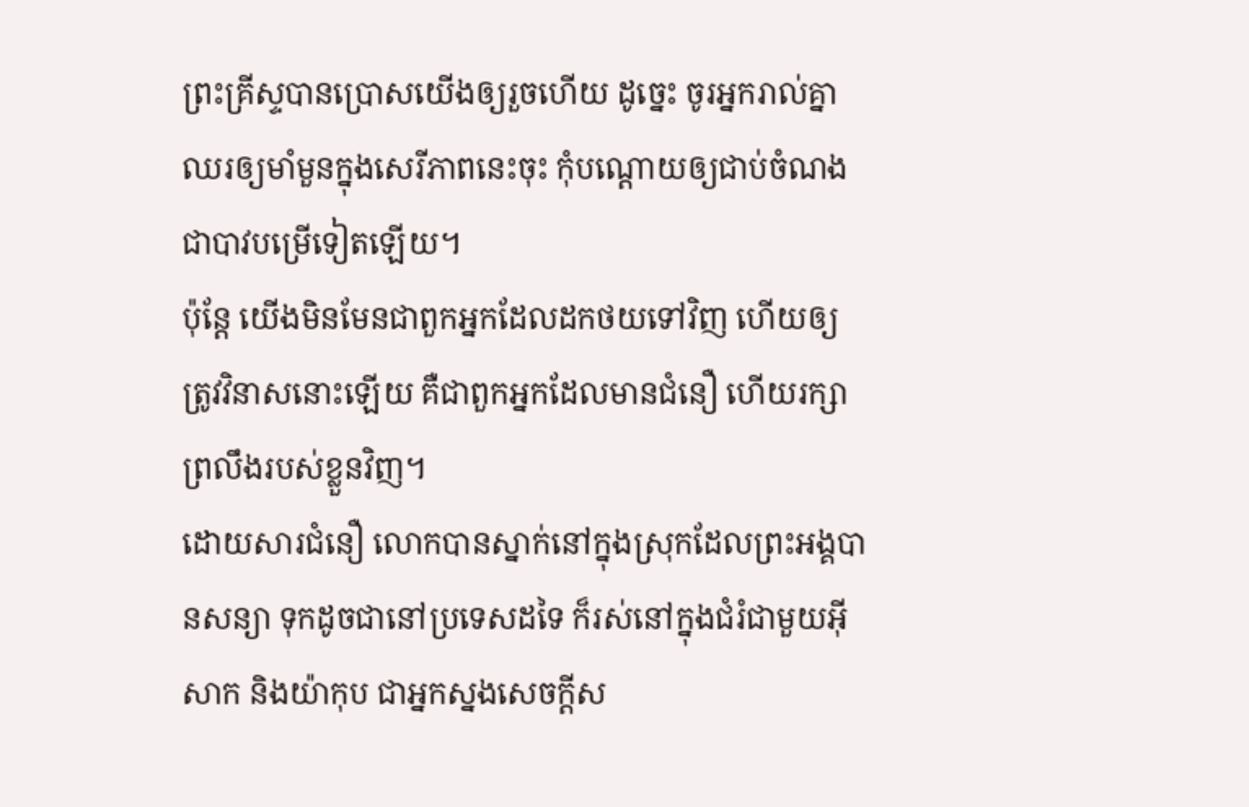ព្រះគ្រីស្ទបានប្រោសយើងឲ្យរួចហើយ ដូច្នេះ ចូរអ្នករាល់គ្នាឈរឲ្យមាំមួនក្នុងសេរីភាពនេះចុះ កុំបណ្តោយឲ្យជាប់ចំណងជាបាវបម្រើទៀតឡើយ។
ប៉ុន្ដែ យើងមិនមែនជាពួកអ្នកដែលដកថយទៅវិញ ហើយឲ្យត្រូវវិនាសនោះឡើយ គឺជាពួកអ្នកដែលមានជំនឿ ហើយរក្សាព្រលឹងរបស់ខ្លួនវិញ។
ដោយសារជំនឿ លោកបានស្នាក់នៅក្នុងស្រុកដែលព្រះអង្គបានសន្យា ទុកដូចជានៅប្រទេសដទៃ ក៏រស់នៅក្នុងជំរំជាមួយអ៊ីសាក និងយ៉ាកុប ជាអ្នកស្នងសេចក្ដីស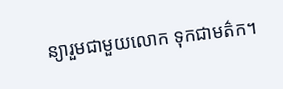ន្យារួមជាមួយលោក ទុកជាមត៌ក។